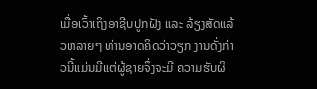ເມື່ອເວົ້າເຖິງອາຊີບປູກຝັງ ແລະ ລ້ຽງສັດແລ້ວຫລາຍໆ ທ່ານອາດຄິດວ່າວຽກ ງານດັ່ງກ່າວນີ້ແມ່ນມີແຕ່ຜູ້ຊາຍຈຶ່ງຈະມີ ຄວາມຮັບຜິ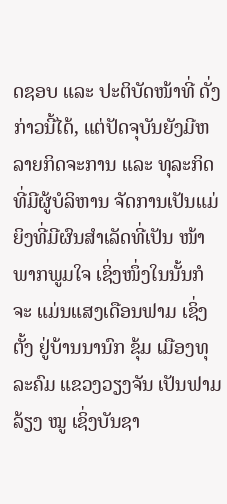ດຊອບ ແລະ ປະຕິບັດໜ້າທີ່ ດັ່ງກ່າວນີ້ໄດ້, ແຕ່ປັດຈຸບັນຍັງມີຫລາຍກິດຈະການ ແລະ ທຸລະກິດທີ່ມີຜູ້ບໍລິຫານ ຈັດການເປັນແມ່ຍິງທີ່ມີຜົນສຳເລັດທີ່ເປັນ ໜ້າພາກພູມໃຈ ເຊິ່ງໜຶ່ງໃນນັ້ນກໍ ຈະ ແມ່ນແສງເດືອນຟາມ ເຊິ່ງຕັ້ງ ຢູ່ບ້ານນານົກ ຂຸ້ມ ເມືອງທຸລະຄົມ ແຂວງວຽງຈັນ ເປັນຟາມລ້ຽງ ໝູ ເຊິ່ງບັນຊາ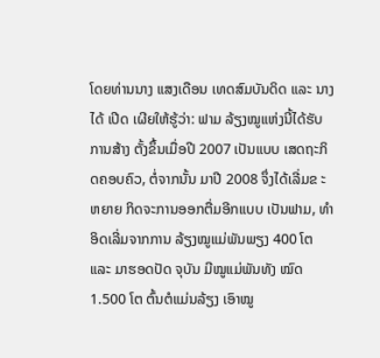ໂດຍທ່ານນາງ ແສງເດືອນ ເທດສົມບັນດິດ ແລະ ນາງໄດ້ ເປີດ ເຜີຍໃຫ້ຮູ້ວ່າ: ຟາມ ລ້ຽງໝູແຫ່ງນີ້ໄດ້ຮັບການສ້າງ ຕັ້ງຂຶ້ນເມື່ອປີ 2007 ເປັນແບບ ເສດຖະກິດຄອບຄົວ, ຕໍ່ຈາກນັ້ນ ມາປີ 2008 ຈຶ່ງໄດ້ເລີ່ມຂ ະຫຍາຍ ກິດຈະການອອກຕື່ມອີກແບບ ເປັນຟາມ, ທຳອິດເລີ່ມຈາກການ ລ້ຽງໝູແມ່ພັນພຽງ 400 ໂຕ ແລະ ມາຮອດປັດ ຈຸບັນ ມີໝູແມ່ພັນທັງ ໝົດ 1.500 ໂຕ ຕົ້ນຕໍແມ່ນລ້ຽງ ເອົາໝູ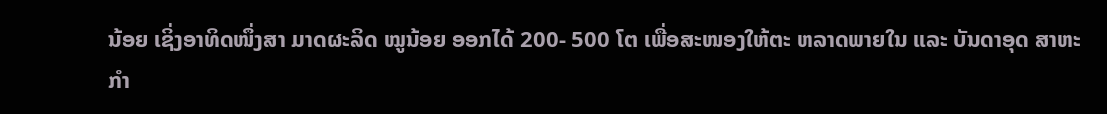ນ້ອຍ ເຊິ່ງອາທິດໜຶ່ງສາ ມາດຜະລິດ ໝູນ້ອຍ ອອກໄດ້ 200- 500 ໂຕ ເພື່ອສະໜອງໃຫ້ຕະ ຫລາດພາຍໃນ ແລະ ບັນດາອຸດ ສາຫະກຳ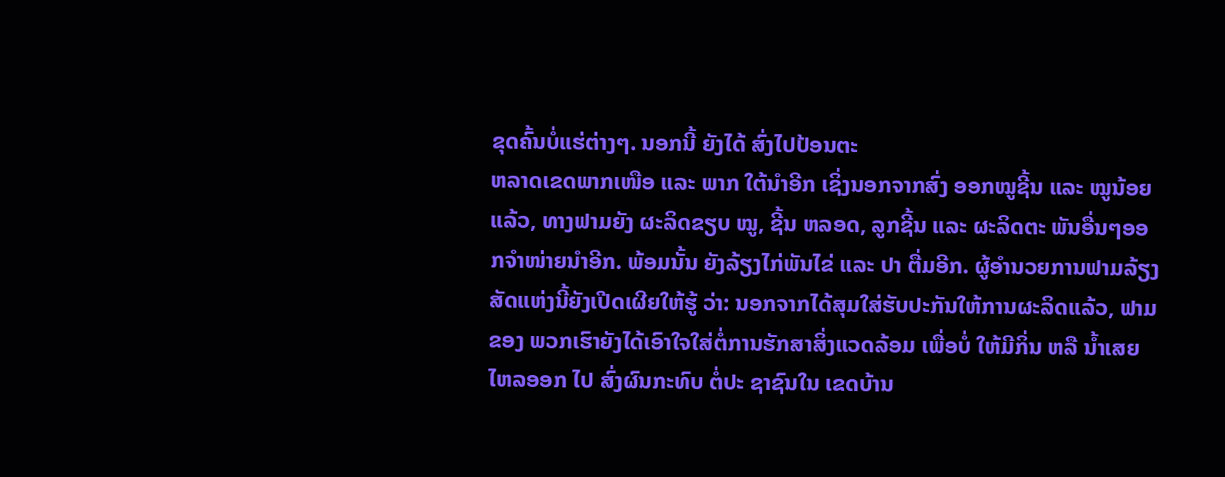ຂຸດຄົ້ນບໍ່ແຮ່ຕ່າງໆ. ນອກນີ້ ຍັງໄດ້ ສົ່ງໄປປ້ອນຕະ
ຫລາດເຂດພາກເໜືອ ແລະ ພາກ ໃຕ້ນຳອີກ ເຊິ່ງນອກຈາກສົ່ງ ອອກໝູຊີ້ນ ແລະ ໝູນ້ອຍ ແລ້ວ, ທາງຟາມຍັງ ຜະລິດຂຽບ ໝູ, ຊີ້ນ ຫລອດ, ລູກຊີ້ນ ແລະ ຜະລິດຕະ ພັນອື່ນໆອອກຈຳໜ່າຍນຳອີກ. ພ້ອມນັ້ນ ຍັງລ້ຽງໄກ່ພັນໄຂ່ ແລະ ປາ ຕື່ມອີກ. ຜູ້ອຳນວຍການຟາມລ້ຽງສັດແຫ່ງນີ້ຍັງເປີດເຜີຍໃຫ້ຮູ້ ວ່າ: ນອກຈາກໄດ້ສຸມໃສ່ຮັບປະກັນໃຫ້ການຜະລິດແລ້ວ, ຟາມ ຂອງ ພວກເຮົາຍັງໄດ້ເອົາໃຈໃສ່ຕໍ່ການຮັກສາສິ່ງແວດລ້ອມ ເພື່ອບໍ່ ໃຫ້ມີກິ່ນ ຫລື ນ້ຳເສຍໄຫລອອກ ໄປ ສົ່ງຜົນກະທົບ ຕໍ່ປະ ຊາຊົນໃນ ເຂດບ້ານ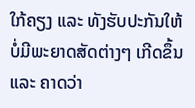ໃກ້ຄຽງ ແລະ ທັງຮັບປະກັນໃຫ້ບໍ່ມີພະຍາດສັດຕ່າງໆ ເກີດຂຶ້ນ ແລະ ຄາດວ່າ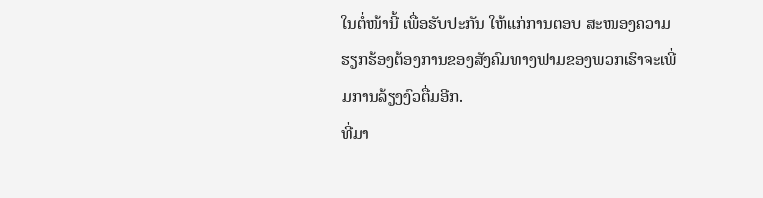ໃນຕໍ່ໜ້ານີ້ ເພື່ອຮັບປະກັນ ໃຫ້ແກ່ການຕອບ ສະໜອງຄວາມຮຽກຮ້ອງຕ້ອງການຂອງສັງຄົມທາງຟາມຂອງພວກເຮົາຈະເພີ່ມການລ້ຽງງົວຕື່ມອີກ.
ທີ່ມາ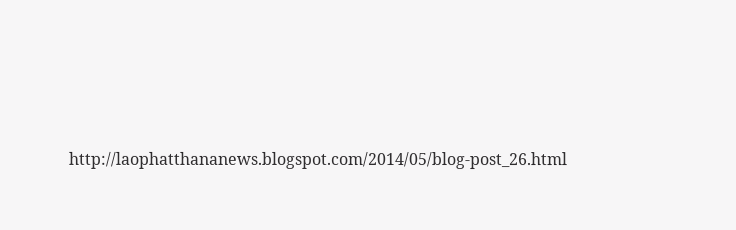http://laophatthananews.blogspot.com/2014/05/blog-post_26.html